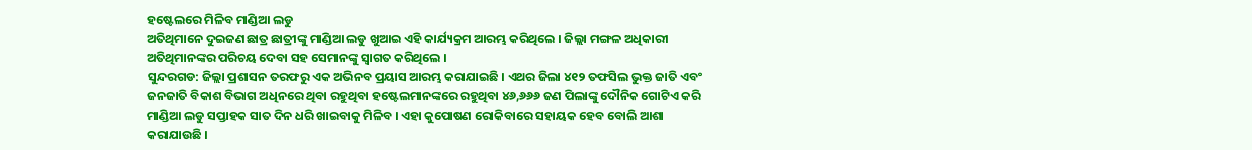ହଷ୍ଟେଲରେ ମିଳିବ ମାଣ୍ଡିଆ ଲଡୁ
ଅତିଥିମାନେ ଦୁଇଜଣ ଛାତ୍ର ଛାତ୍ରୀଙ୍କୁ ମାଣ୍ଡିଆ ଲଡୁ ଖୁଆଇ ଏହି କାର୍ଯ୍ୟକ୍ରମ ଆରମ୍ଭ କରିଥିଲେ । ଜିଲ୍ଲା ମଙ୍ଗଳ ଅଧିକାରୀ ଅତିଥିମାନଙ୍କର ପରିଚୟ ଦେବା ସହ ସେମାନଙ୍କୁ ସ୍ୱାଗତ କରିଥିଲେ ।
ସୁନ୍ଦରଗଡ: ଜିଲ୍ଲା ପ୍ରଶାସନ ତରଫରୁ ଏକ ଅଭିନବ ପ୍ରୟାସ ଆରମ୍ଭ କରାଯାଇଛି । ଏଥର ଜିଲା ୪୧୨ ତଫସିଲ ଭୁକ୍ତ ଜାତି ଏବଂ ଜନଜାତି ବିକାଶ ବିଭାଗ ଅଧିନରେ ଥିବା ରହୁଥିବା ହଷ୍ଟେଲମାନଙ୍କରେ ରହୁଥିବା ୪୬,୬୬୬ ଜଣ ପିଲାଙ୍କୁ ଦୌନିକ ଗୋଟିଏ କରି ମାଣ୍ଡିଆ ଲଡୁ ସପ୍ତାହକ ସାତ ଦିନ ଧରି ଖାଇବାକୁ ମିଳିବ । ଏହା କୁପୋଷଣ ରୋକିବାରେ ସହାୟକ ହେବ ବୋଲି ଆଶା କରାଯାଉଛି ।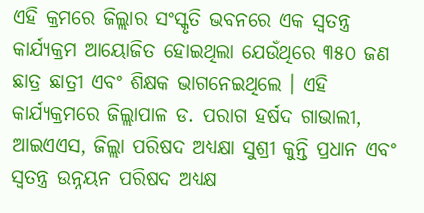ଏହି କ୍ରମରେ ଜିଲ୍ଲାର ସଂସ୍କୃତି ଭବନରେ ଏକ ସ୍ୱତନ୍ତ୍ର କାର୍ଯ୍ୟକ୍ରମ ଆୟୋଜିତ ହୋଇଥିଲା ଯେଉଁଥିରେ ୩୫୦ ଜଣ ଛାତ୍ର ଛାତ୍ରୀ ଏବଂ ଶିକ୍ଷକ ଭାଗନେଇଥିଲେ । ଏହି କାର୍ଯ୍ୟକ୍ରମରେ ଜିଲ୍ଲାପାଳ ଡ. ପରାଗ ହର୍ଷଦ ଗାଭାଲୀ, ଆଇଏଏସ, ଜିଲ୍ଲା ପରିଷଦ ଅଧ୍ୟକ୍ଷା ସୁଶ୍ରୀ କୁନ୍ତି ପ୍ରଧାନ ଏବଂ ସ୍ୱତନ୍ତ୍ର ଉନ୍ନୟନ ପରିଷଦ ଅଧ୍ୟକ୍ଷ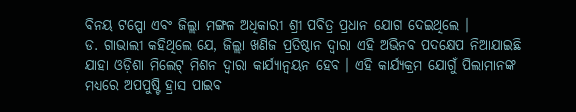ବିନୟ ଟପ୍ପୋ ଏବଂ ଜିଲ୍ଲା ମଙ୍ଗଳ ଅଧିକାରୀ ଶ୍ରୀ ପବିତ୍ର ପ୍ରଧାନ ଯୋଗ ଦେଇଥିଲେ ।
ଡ. ଗାଭାଲୀ କହିଥିଲେ ଯେ, ଜିଲ୍ଲା ଖଣିଜ ପ୍ରତିଷ୍ଠାନ ଦ୍ୱାରା ଏହି ଅଭିନବ ପଦକ୍ଷେପ ନିଆଯାଇଛି ଯାହା ଓଡ଼ିଶା ମିଲେଟ୍ ମିଶନ ଦ୍ୱାରା କାର୍ଯ୍ୟାନ୍ୱୟନ ହେବ । ଏହି କାର୍ଯ୍ୟକ୍ରମ ଯୋଗୁଁ ପିଲାମାନଙ୍କ ମଧ୍ୟରେ ଅପପୁଷ୍ଟି ହ୍ରାସ ପାଇବ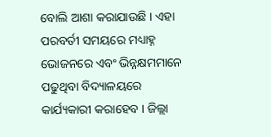ବୋଲି ଆଶା କରାଯାଉଛି । ଏହା ପରବର୍ତୀ ସମୟରେ ମଧ୍ୟାହ୍ନ ଭୋଜନରେ ଏବଂ ଭିନ୍ନକ୍ଷମମାନେ ପଢୁଥିବା ବିଦ୍ୟାଳୟରେ କାର୍ଯ୍ୟକାରୀ କରାହେବ । ଜିଲ୍ଲା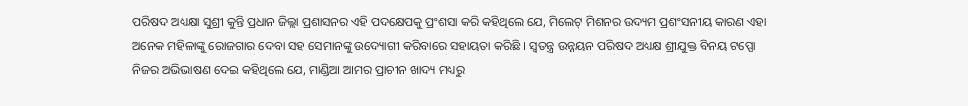ପରିଷଦ ଅଧ୍ୟକ୍ଷା ସୁଶ୍ରୀ କୁନ୍ତି ପ୍ରଧାନ ଜିଲ୍ଲା ପ୍ରଶାସନର ଏହି ପଦକ୍ଷେପକୁ ପ୍ରଂଶସା କରି କହିଥିଲେ ଯେ, ମିଲେଟ୍ ମିଶନର ଉଦ୍ୟମ ପ୍ରଶଂସନୀୟ କାରଣ ଏହା ଅନେକ ମହିଳାଙ୍କୁ ରୋଜଗାର ଦେବା ସହ ସେମାନଙ୍କୁ ଉଦ୍ୟୋଗୀ କରିବାରେ ସହାୟତା କରିଛି । ସ୍ୱତନ୍ତ୍ର ଉନ୍ନୟନ ପରିଷଦ ଅଧ୍ୟକ୍ଷ ଶ୍ରୀଯୁକ୍ତ ବିନୟ ଟପ୍ପୋ ନିଜର ଅଭିଭାଷଣ ଦେଇ କହିଥିଲେ ଯେ, ମାଣ୍ଡିଆ ଆମର ପ୍ରାଚୀନ ଖାଦ୍ୟ ମଧ୍ୟରୁ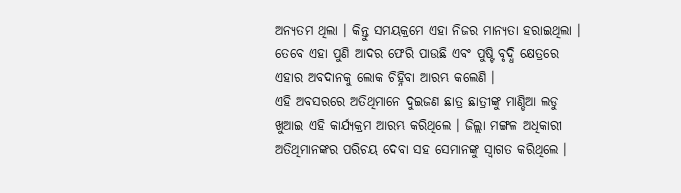ଅନ୍ୟତମ ଥିଲା । କିନ୍ତୁ ସମୟକ୍ରମେ ଏହା ନିଜର ମାନ୍ୟତା ହରାଇଥିଲା । ତେବେ ଏହା ପୁଣି ଆଦର ଫେରି ପାଉଛି ଏବଂ ପୁଷ୍ଟି ବୃଦ୍ଧି କ୍ଷେତ୍ରରେ ଏହାର ଅବଦାନକୁ ଲୋକ ଚିହ୍ନିବା ଆରମ୍ଭ କଲେଣି ।
ଏହି ଅବସରରେ ଅତିଥିମାନେ ଦୁଇଜଣ ଛାତ୍ର ଛାତ୍ରୀଙ୍କୁ ମାଣ୍ଡିଆ ଲଡୁ ଖୁଆଇ ଏହି କାର୍ଯ୍ୟକ୍ରମ ଆରମ୍ଭ କରିଥିଲେ । ଜିଲ୍ଲା ମଙ୍ଗଳ ଅଧିକାରୀ ଅତିଥିମାନଙ୍କର ପରିଚୟ ଦେବା ସହ ସେମାନଙ୍କୁ ସ୍ୱାଗତ କରିଥିଲେ ।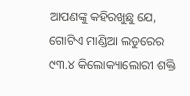ଆପଣଙ୍କୁ କହିରଖୁଛୁ ଯେ, ଗୋଟିଏ ମାଣ୍ଡିଆ ଲଡୁରେର ୯୩.୪ କିଲୋକ୍ୟାଲୋରୀ ଶକ୍ତି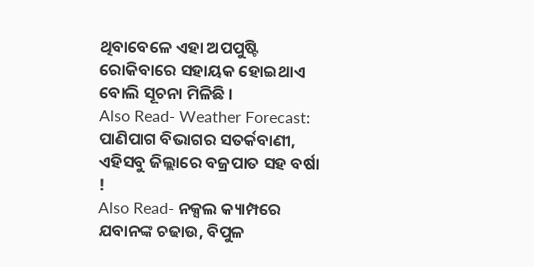ଥିବାବେଳେ ଏହା ଅପପୁଷ୍ଟି ରୋକିବାରେ ସହାୟକ ହୋଇଥାଏ ବୋଲି ସୂଚନା ମିଳିଛି ।
Also Read- Weather Forecast: ପାଣିପାଗ ବିଭାଗର ସତର୍କବାଣୀ, ଏହିସବୁ ଜିଲ୍ଲାରେ ବଜ୍ରପାତ ସହ ବର୍ଷା !
Also Read- ନକ୍ସଲ କ୍ୟାମ୍ପରେ ଯବାନଙ୍କ ଚଢାଉ, ବିପୁଳ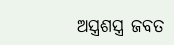ଅସ୍ତ୍ରଶସ୍ତ୍ର ଜବତ